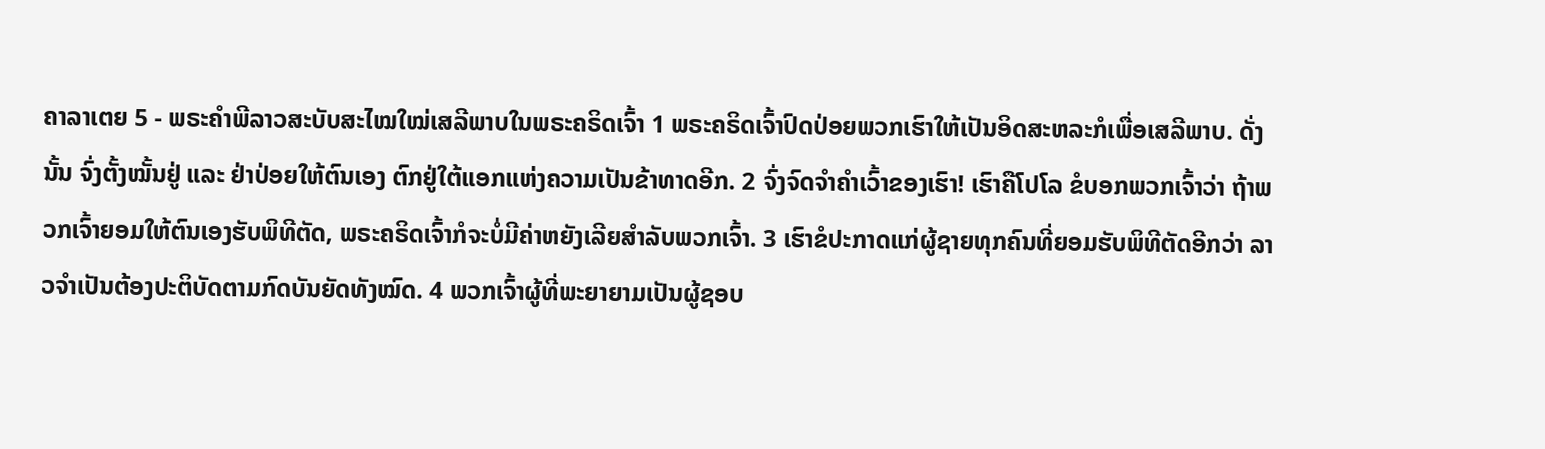ຄາລາເຕຍ 5 - ພຣະຄຳພີລາວສະບັບສະໄໝໃໝ່ເສລີພາບໃນພຣະຄຣິດເຈົ້າ 1 ພຣະຄຣິດເຈົ້າປົດປ່ອຍພວກເຮົາໃຫ້ເປັນອິດສະຫລະກໍເພື່ອເສລີພາບ. ດັ່ງນັ້ນ ຈົ່ງຕັ້ງໝັ້ນຢູ່ ແລະ ຢ່າປ່ອຍໃຫ້ຕົນເອງ ຕົກຢູ່ໃຕ້ແອກແຫ່ງຄວາມເປັນຂ້າທາດອີກ. 2 ຈົ່ງຈົດຈຳຄຳເວົ້າຂອງເຮົາ! ເຮົາຄືໂປໂລ ຂໍບອກພວກເຈົ້າວ່າ ຖ້າພວກເຈົ້າຍອມໃຫ້ຕົນເອງຮັບພິທີຕັດ, ພຣະຄຣິດເຈົ້າກໍຈະບໍ່ມີຄ່າຫຍັງເລີຍສຳລັບພວກເຈົ້າ. 3 ເຮົາຂໍປະກາດແກ່ຜູ້ຊາຍທຸກຄົນທີ່ຍອມຮັບພິທີຕັດອີກວ່າ ລາວຈຳເປັນຕ້ອງປະຕິບັດຕາມກົດບັນຍັດທັງໝົດ. 4 ພວກເຈົ້າຜູ້ທີ່ພະຍາຍາມເປັນຜູ້ຊອບ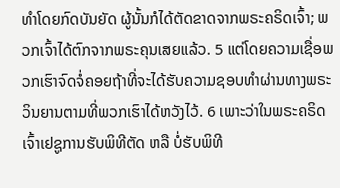ທຳໂດຍກົດບັນຍັດ ຜູ້ນັ້ນກໍໄດ້ຕັດຂາດຈາກພຣະຄຣິດເຈົ້າ; ພວກເຈົ້າໄດ້ຕົກຈາກພຣະຄຸນເສຍແລ້ວ. 5 ແຕ່ໂດຍຄວາມເຊື່ອພວກເຮົາຈົດຈໍ່ຄອຍຖ້າທີ່ຈະໄດ້ຮັບຄວາມຊອບທຳຜ່ານທາງພຣະວິນຍານຕາມທີ່ພວກເຮົາໄດ້ຫວັງໄວ້. 6 ເພາະວ່າໃນພຣະຄຣິດເຈົ້າເຢຊູການຮັບພິທີຕັດ ຫລື ບໍ່ຮັບພິທີ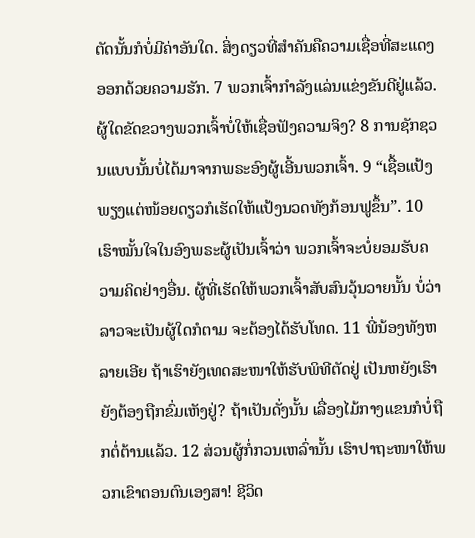ຕັດນັ້ນກໍບໍ່ມີຄ່າອັນໃດ. ສິ່ງດຽວທີ່ສຳຄັນຄືຄວາມເຊື່ອທີ່ສະແດງອອກດ້ວຍຄວາມຮັກ. 7 ພວກເຈົ້າກຳລັງແລ່ນແຂ່ງຂັນດີຢູ່ແລ້ວ. ຜູ້ໃດຂັດຂວາງພວກເຈົ້າບໍ່ໃຫ້ເຊື່ອຟັງຄວາມຈິງ? 8 ການຊັກຊວນແບບນັ້ນບໍ່ໄດ້ມາຈາກພຣະອົງຜູ້ເອີ້ນພວກເຈົ້າ. 9 “ເຊື້ອແປ້ງພຽງແຕ່ໜ້ອຍດຽວກໍເຮັດໃຫ້ແປ້ງນວດທັງກ້ອນຟູຂຶ້ນ”. 10 ເຮົາໝັ້ນໃຈໃນອົງພຣະຜູ້ເປັນເຈົ້າວ່າ ພວກເຈົ້າຈະບໍ່ຍອມຮັບຄວາມຄິດຢ່າງອື່ນ. ຜູ້ທີ່ເຮັດໃຫ້ພວກເຈົ້າສັບສົນວຸ້ນວາຍນັ້ນ ບໍ່ວ່າລາວຈະເປັນຜູ້ໃດກໍຕາມ ຈະຕ້ອງໄດ້ຮັບໂທດ. 11 ພີ່ນ້ອງທັງຫລາຍເອີຍ ຖ້າເຮົາຍັງເທດສະໜາໃຫ້ຮັບພິທີຕັດຢູ່ ເປັນຫຍັງເຮົາຍັງຕ້ອງຖືກຂົ່ມເຫັງຢູ່? ຖ້າເປັນດັ່ງນັ້ນ ເລື່ອງໄມ້ກາງແຂນກໍບໍ່ຖືກຕໍ່ຕ້ານແລ້ວ. 12 ສ່ວນຜູ້ກໍ່ກວນເຫລົ່ານັ້ນ ເຮົາປາຖະໜາໃຫ້ພວກເຂົາຕອນຕົນເອງສາ! ຊີວິດ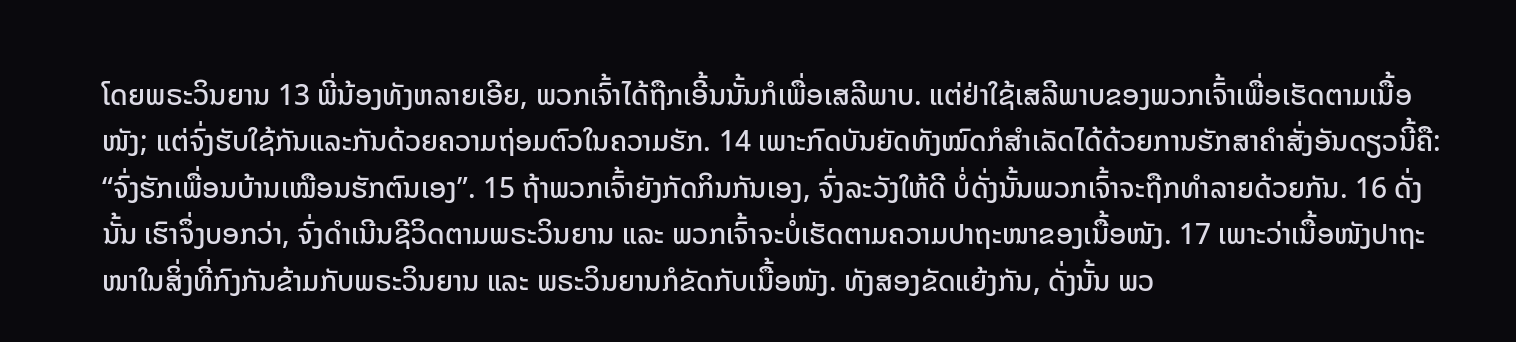ໂດຍພຣະວິນຍານ 13 ພີ່ນ້ອງທັງຫລາຍເອີຍ, ພວກເຈົ້າໄດ້ຖືກເອີ້ນນັ້ນກໍເພື່ອເສລີພາບ. ແຕ່ຢ່າໃຊ້ເສລີພາບຂອງພວກເຈົ້າເພື່ອເຮັດຕາມເນື້ອໜັງ; ແຕ່ຈົ່ງຮັບໃຊ້ກັນແລະກັນດ້ວຍຄວາມຖ່ອມຕົວໃນຄວາມຮັກ. 14 ເພາະກົດບັນຍັດທັງໝົດກໍສຳເລັດໄດ້ດ້ວຍການຮັກສາຄຳສັ່ງອັນດຽວນີ້ຄື: “ຈົ່ງຮັກເພື່ອນບ້ານເໝືອນຮັກຕົນເອງ”. 15 ຖ້າພວກເຈົ້າຍັງກັດກິນກັນເອງ, ຈົ່ງລະວັງໃຫ້ດີ ບໍ່ດັ່ງນັ້ນພວກເຈົ້າຈະຖືກທຳລາຍດ້ວຍກັນ. 16 ດັ່ງນັ້ນ ເຮົາຈຶ່ງບອກວ່າ, ຈົ່ງດຳເນີນຊີວິດຕາມພຣະວິນຍານ ແລະ ພວກເຈົ້າຈະບໍ່ເຮັດຕາມຄວາມປາຖະໜາຂອງເນື້ອໜັງ. 17 ເພາະວ່າເນື້ອໜັງປາຖະໜາໃນສິ່ງທີ່ກົງກັນຂ້າມກັບພຣະວິນຍານ ແລະ ພຣະວິນຍານກໍຂັດກັບເນື້ອໜັງ. ທັງສອງຂັດແຍ້ງກັນ, ດັ່ງນັ້ນ ພວ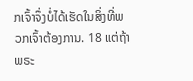ກເຈົ້າຈຶ່ງບໍ່ໄດ້ເຮັດໃນສິ່ງທີ່ພວກເຈົ້າຕ້ອງການ. 18 ແຕ່ຖ້າພຣະ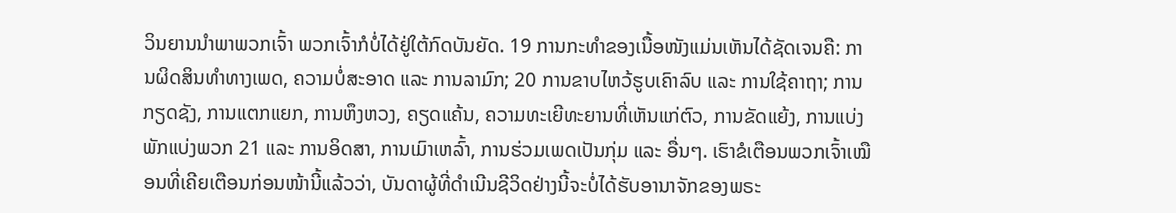ວິນຍານນຳພາພວກເຈົ້າ ພວກເຈົ້າກໍບໍ່ໄດ້ຢູ່ໃຕ້ກົດບັນຍັດ. 19 ການກະທຳຂອງເນື້ອໜັງແມ່ນເຫັນໄດ້ຊັດເຈນຄື: ການຜິດສິນທຳທາງເພດ, ຄວາມບໍ່ສະອາດ ແລະ ການລາມົກ; 20 ການຂາບໄຫວ້ຮູບເຄົາລົບ ແລະ ການໃຊ້ຄາຖາ; ການກຽດຊັງ, ການແຕກແຍກ, ການຫຶງຫວງ, ຄຽດແຄ້ນ, ຄວາມທະເຍີທະຍານທີ່ເຫັນແກ່ຕົວ, ການຂັດແຍ້ງ, ການແບ່ງພັກແບ່ງພວກ 21 ແລະ ການອິດສາ, ການເມົາເຫລົ້າ, ການຮ່ວມເພດເປັນກຸ່ມ ແລະ ອື່ນໆ. ເຮົາຂໍເຕືອນພວກເຈົ້າເໝືອນທີ່ເຄີຍເຕືອນກ່ອນໜ້ານີ້ແລ້ວວ່າ, ບັນດາຜູ້ທີ່ດໍາເນີນຊີວິດຢ່າງນີ້ຈະບໍ່ໄດ້ຮັບອານາຈັກຂອງພຣະ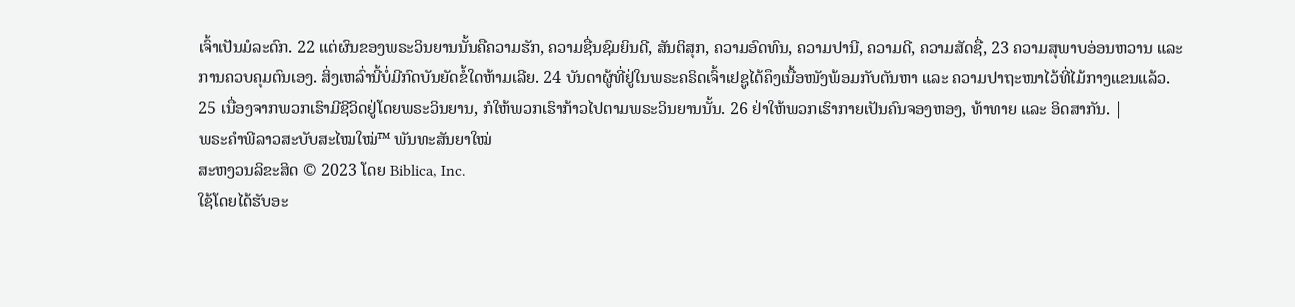ເຈົ້າເປັນມໍລະດົກ. 22 ແຕ່ຜົນຂອງພຣະວິນຍານນັ້ນຄືຄວາມຮັກ, ຄວາມຊື່ນຊົມຍິນດີ, ສັນຕິສຸກ, ຄວາມອົດທົນ, ຄວາມປານີ, ຄວາມດີ, ຄວາມສັດຊື່, 23 ຄວາມສຸພາບອ່ອນຫວານ ແລະ ການຄວບຄຸມຕົນເອງ. ສິ່ງເຫລົ່ານີ້ບໍ່ມີກົດບັນຍັດຂໍ້ໃດຫ້າມເລີຍ. 24 ບັນດາຜູ້ທີ່ຢູ່ໃນພຣະຄຣິດເຈົ້າເຢຊູໄດ້ຄຶງເນື້ອໜັງພ້ອມກັບຕັນຫາ ແລະ ຄວາມປາຖະໜາໄວ້ທີ່ໄມ້ກາງແຂນແລ້ວ. 25 ເນື່ອງຈາກພວກເຮົາມີຊີວິດຢູ່ໂດຍພຣະວິນຍານ, ກໍໃຫ້ພວກເຮົາກ້າວໄປຕາມພຣະວິນຍານນັ້ນ. 26 ຢ່າໃຫ້ພວກເຮົາກາຍເປັນຄົນຈອງຫອງ, ທ້າທາຍ ແລະ ອິດສາກັນ. |
ພຣະຄຳພີລາວສະບັບສະໄໝໃໝ່™ ພັນທະສັນຍາໃໝ່
ສະຫງວນລິຂະສິດ © 2023 ໂດຍ Biblica, Inc.
ໃຊ້ໂດຍໄດ້ຮັບອະ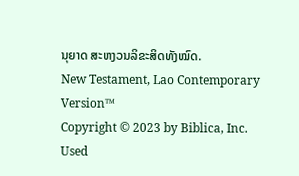ນຸຍາດ ສະຫງວນລິຂະສິດທັງໝົດ.
New Testament, Lao Contemporary Version™
Copyright © 2023 by Biblica, Inc.
Used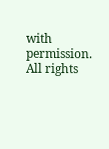with permission. All rights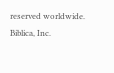reserved worldwide.
Biblica, Inc.